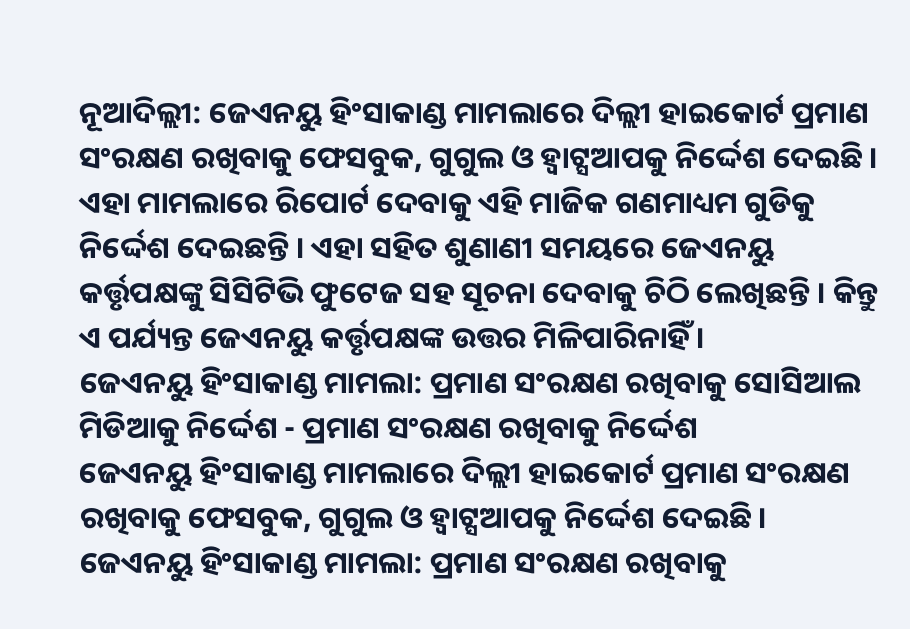ନୂଆଦିଲ୍ଲୀ: ଜେଏନୟୁ ହିଂସାକାଣ୍ଡ ମାମଲାରେ ଦିଲ୍ଲୀ ହାଇକୋର୍ଟ ପ୍ରମାଣ ସଂରକ୍ଷଣ ରଖିବାକୁ ଫେସବୁକ, ଗୁଗୁଲ ଓ ହ୍ବାଟ୍ସଆପକୁ ନିର୍ଦ୍ଦେଶ ଦେଇଛି । ଏହା ମାମଲାରେ ରିପୋର୍ଟ ଦେବାକୁ ଏହି ମାଜିକ ଗଣମାଧ୍ୟମ ଗୁଡିକୁ ନିର୍ଦ୍ଦେଶ ଦେଇଛନ୍ତି । ଏହା ସହିତ ଶୁଣାଣୀ ସମୟରେ ଜେଏନୟୁ କର୍ତ୍ତୃପକ୍ଷଙ୍କୁ ସିସିଟିଭି ଫୁଟେଜ ସହ ସୂଚନା ଦେବାକୁ ଚିଠି ଲେଖିଛନ୍ତି । କିନ୍ତୁ ଏ ପର୍ଯ୍ୟନ୍ତ ଜେଏନୟୁ କର୍ତ୍ତୃପକ୍ଷଙ୍କ ଉତ୍ତର ମିଳିପାରିନାହିଁ ।
ଜେଏନୟୁ ହିଂସାକାଣ୍ଡ ମାମଲା: ପ୍ରମାଣ ସଂରକ୍ଷଣ ରଖିବାକୁ ସୋସିଆଲ ମିଡିଆକୁ ନିର୍ଦ୍ଦେଶ - ପ୍ରମାଣ ସଂରକ୍ଷଣ ରଖିବାକୁ ନିର୍ଦ୍ଦେଶ
ଜେଏନୟୁ ହିଂସାକାଣ୍ଡ ମାମଲାରେ ଦିଲ୍ଲୀ ହାଇକୋର୍ଟ ପ୍ରମାଣ ସଂରକ୍ଷଣ ରଖିବାକୁ ଫେସବୁକ, ଗୁଗୁଲ ଓ ହ୍ବାଟ୍ସଆପକୁ ନିର୍ଦ୍ଦେଶ ଦେଇଛି ।
ଜେଏନୟୁ ହିଂସାକାଣ୍ଡ ମାମଲା: ପ୍ରମାଣ ସଂରକ୍ଷଣ ରଖିବାକୁ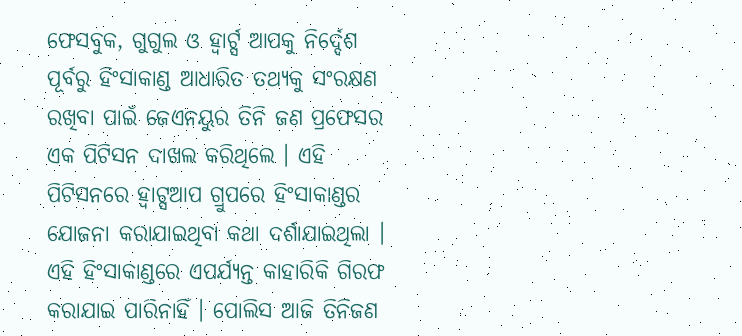ଫେସବୁକ, ଗୁଗୁଲ ଓ ହ୍ବାର୍ଟ୍ସ ଆପକୁ ନିର୍ଦ୍ଦେଶ
ପୂର୍ବରୁ ହିଂସାକାଣ୍ଡ ଆଧାରିତ ତଥ୍ୟକୁ ସଂରକ୍ଷଣ ରଖିବା ପାଇଁ ଜେଏନୟୁର ତିନି ଜଣ ପ୍ରଫେସର ଏକ ପିଟିସନ ଦାଖଲ କରିଥିଲେ । ଏହି ପିଟିସନରେ ହ୍ବାଟ୍ସଆପ ଗ୍ରୁପରେ ହିଂସାକାଣ୍ଡର ଯୋଜନା କରାଯାଇଥିବା କଥା ଦର୍ଶାଯାଇଥିଲା । ଏହି ହିଂସାକାଣ୍ଡରେ ଏପର୍ଯ୍ୟନ୍ତ କାହାରିକି ଗିରଫ କରାଯାଇ ପାରିନାହିଁ । ପୋଲିସ ଆଜି ତିନିଜଣ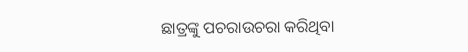ଛାତ୍ରଙ୍କୁ ପଚରାଉଚରା କରିଥିବା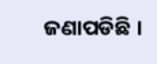ଜଣାପଡିଛି ।